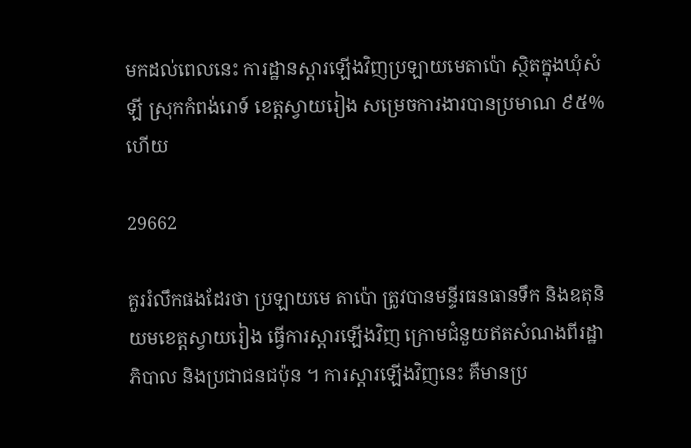មកដល់ពេលនេះ ការដ្ឋានស្តារឡើងវិញប្រឡាយមេតាប៉ោ ស្ថិតក្នុងឃុំសំឡី ស្រុកកំពង់រោទ៍ ខេត្តស្វាយរៀង សម្រេចការងារបានប្រមាណ ៩៥% ហើយ

29662

គួររំលឹកផងដែរថា ប្រឡាយមេ តាប៉ោ ត្រូវបានមន្ទីរធនធានទឹក និងឧតុនិយមខេត្តស្វាយរៀង ធ្វើការស្តារឡើងវិញ ក្រោមជំនួយឥតសំណងពីរដ្ឋាភិបាល និងប្រជាជនជប៉ុន ។ ការស្តារឡើងវិញនេះ គឺមានប្រ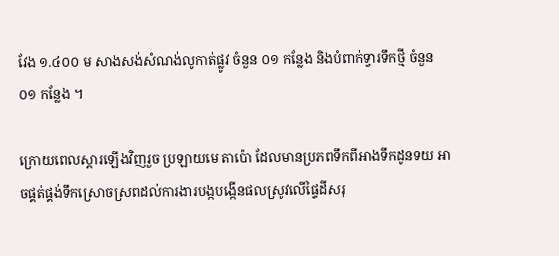វែង ១.៤០០ ម សាងសង់សំណង់លូកាត់ផ្លូវ ចំនួន ០១ កន្លែង និងបំពាក់ទ្វារទឹកថ្មី ចំនួន ០១ កន្លែង ។

ក្រោយពេលស្តារឡើងវិញរួច ប្រឡាយមេ តាប៉ោ ដែលមានប្រភពទឹកពីអាងទឹកដូនទយ អាចផ្គត់ផ្គង់ទឹកស្រោចស្រពដល់ការងារបង្កបង្កើនផលស្រូវលើផ្ទៃដីសរុ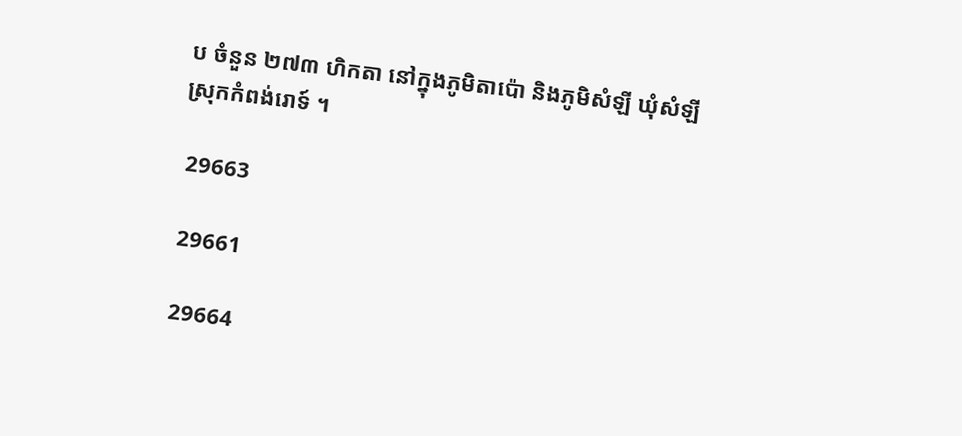ប ចំនួន ២៧៣ ហិកតា នៅក្នុងភូមិតាប៉ោ និងភូមិសំឡី ឃុំសំឡី ស្រុកកំពង់រោទ៍ ។

 29663

 29661

 29664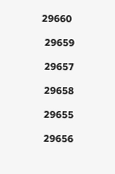29660

 29659

 29657

 29658

 29655

 29656